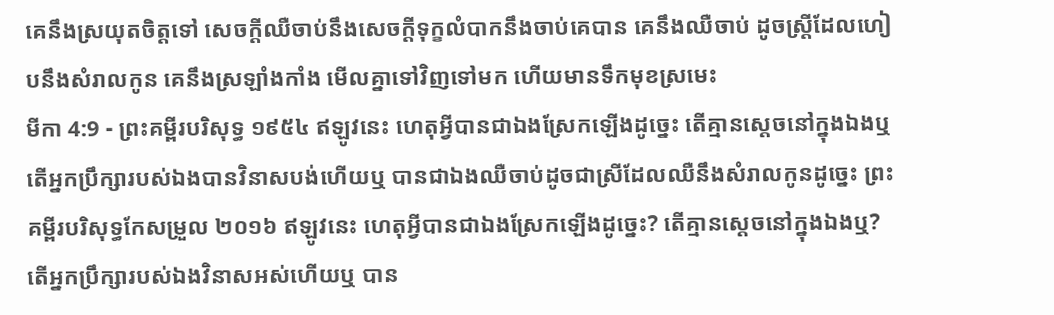គេនឹងស្រយុតចិត្តទៅ សេចក្ដីឈឺចាប់នឹងសេចក្ដីទុក្ខលំបាកនឹងចាប់គេបាន គេនឹងឈឺចាប់ ដូចស្ត្រីដែលហៀបនឹងសំរាលកូន គេនឹងស្រឡាំងកាំង មើលគ្នាទៅវិញទៅមក ហើយមានទឹកមុខស្រមេះ
មីកា 4:9 - ព្រះគម្ពីរបរិសុទ្ធ ១៩៥៤ ឥឡូវនេះ ហេតុអ្វីបានជាឯងស្រែកឡើងដូច្នេះ តើគ្មានស្តេចនៅក្នុងឯងឬ តើអ្នកប្រឹក្សារបស់ឯងបានវិនាសបង់ហើយឬ បានជាឯងឈឺចាប់ដូចជាស្រីដែលឈឺនឹងសំរាលកូនដូច្នេះ ព្រះគម្ពីរបរិសុទ្ធកែសម្រួល ២០១៦ ឥឡូវនេះ ហេតុអ្វីបានជាឯងស្រែកឡើងដូច្នេះ? តើគ្មានស្តេចនៅក្នុងឯងឬ? តើអ្នកប្រឹក្សារបស់ឯងវិនាសអស់ហើយឬ បាន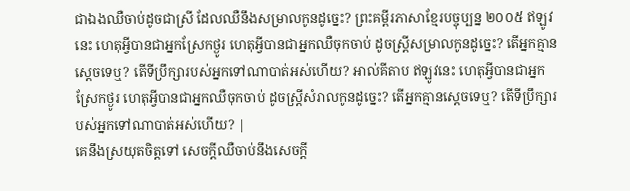ជាឯងឈឺចាប់ដូចជាស្រី ដែលឈឺនឹងសម្រាលកូនដូច្នេះ? ព្រះគម្ពីរភាសាខ្មែរបច្ចុប្បន្ន ២០០៥ ឥឡូវនេះ ហេតុអ្វីបានជាអ្នកស្រែកថ្ងូរ ហេតុអ្វីបានជាអ្នកឈឺចុកចាប់ ដូចស្ត្រីសម្រាលកូនដូច្នេះ? តើអ្នកគ្មានស្ដេចទេឬ? តើទីប្រឹក្សារបស់អ្នកទៅណាបាត់អស់ហើយ? អាល់គីតាប ឥឡូវនេះ ហេតុអ្វីបានជាអ្នកស្រែកថ្ងូរ ហេតុអ្វីបានជាអ្នកឈឺចុកចាប់ ដូចស្ត្រីសំរាលកូនដូច្នេះ? តើអ្នកគ្មានស្ដេចទេឬ? តើទីប្រឹក្សារបស់អ្នកទៅណាបាត់អស់ហើយ? |
គេនឹងស្រយុតចិត្តទៅ សេចក្ដីឈឺចាប់នឹងសេចក្ដី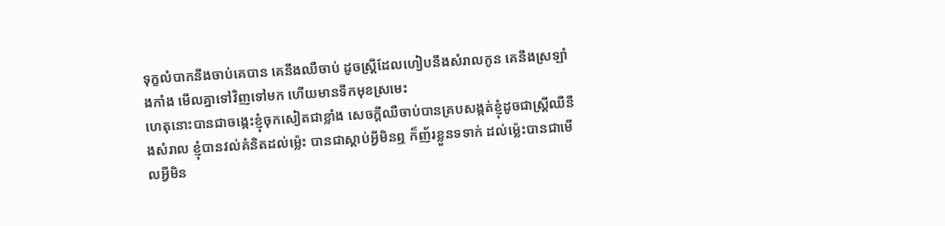ទុក្ខលំបាកនឹងចាប់គេបាន គេនឹងឈឺចាប់ ដូចស្ត្រីដែលហៀបនឹងសំរាលកូន គេនឹងស្រឡាំងកាំង មើលគ្នាទៅវិញទៅមក ហើយមានទឹកមុខស្រមេះ
ហេតុនោះបានជាចង្កេះខ្ញុំចុកសៀតជាខ្លាំង សេចក្ដីឈឺចាប់បានគ្របសង្កត់ខ្ញុំដូចជាស្ត្រីឈឺនឹងសំរាល ខ្ញុំបានវល់គំនិតដល់ម៉្លេះ បានជាស្តាប់អ្វីមិនឮ ក៏ញ័រខ្លួនទទាក់ ដល់ម៉្លេះបានជាមើលអ្វីមិន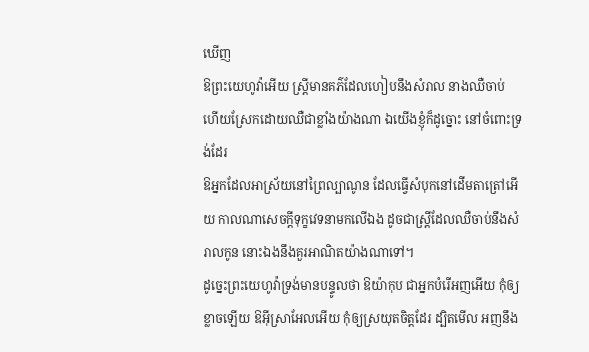ឃើញ
ឱព្រះយេហូវ៉ាអើយ ស្ត្រីមានគភ៌ដែលហៀបនឹងសំរាល នាងឈឺចាប់ ហើយស្រែកដោយឈឺជាខ្លាំងយ៉ាងណា ឯយើងខ្ញុំក៏ដូច្នោះ នៅចំពោះទ្រង់ដែរ
ឱអ្នកដែលអាស្រ័យនៅព្រៃល្បាណូន ដែលធ្វើសំបុកនៅដើមតាត្រៅអើយ កាលណាសេចក្ដីទុក្ខវេទនាមកលើឯង ដូចជាស្ត្រីដែលឈឺចាប់នឹងសំរាលកូន នោះឯងនឹងគួរអាណិតយ៉ាងណាទៅ។
ដូច្នេះព្រះយេហូវ៉ាទ្រង់មានបន្ទូលថា ឱយ៉ាកុប ជាអ្នកបំរើអញអើយ កុំឲ្យខ្លាចឡើយ ឱអ៊ីស្រាអែលអើយ កុំឲ្យស្រយុតចិត្តដែរ ដ្បិតមើល អញនឹង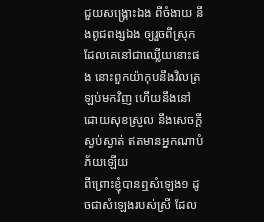ជួយសង្គ្រោះឯង ពីចំងាយ នឹងពូជពង្សឯង ឲ្យរួចពីស្រុកដែលគេនៅជាឈ្លើយនោះផង នោះពួកយ៉ាកុបនឹងវិលត្រឡប់មកវិញ ហើយនឹងនៅដោយសុខស្រួល នឹងសេចក្ដីស្ងប់ស្ងាត់ ឥតមានអ្នកណាបំភ័យឡើយ
ពីព្រោះខ្ញុំបានឮសំឡេង១ ដូចជាសំឡេងរបស់ស្រី ដែល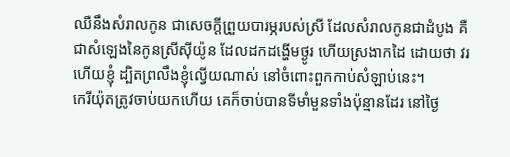ឈឺនឹងសំរាលកូន ជាសេចក្ដីព្រួយបារម្ភរបស់ស្រី ដែលសំរាលកូនជាដំបូង គឺជាសំឡេងនៃកូនស្រីស៊ីយ៉ូន ដែលដកដង្ហើមថ្ងូរ ហើយស្រងាកដៃ ដោយថា វរហើយខ្ញុំ ដ្បិតព្រលឹងខ្ញុំល្វើយណាស់ នៅចំពោះពួកកាប់សំឡាប់នេះ។
កេរីយ៉ុតត្រូវចាប់យកហើយ គេក៏ចាប់បានទីមាំមួនទាំងប៉ុន្មានដែរ នៅថ្ងៃ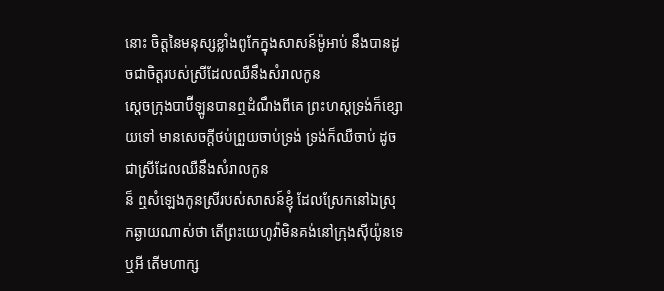នោះ ចិត្តនៃមនុស្សខ្លាំងពូកែក្នុងសាសន៍ម៉ូអាប់ នឹងបានដូចជាចិត្តរបស់ស្រីដែលឈឺនឹងសំរាលកូន
ស្តេចក្រុងបាប៊ីឡូនបានឮដំណឹងពីគេ ព្រះហស្តទ្រង់ក៏ខ្សោយទៅ មានសេចក្ដីថប់ព្រួយចាប់ទ្រង់ ទ្រង់ក៏ឈឺចាប់ ដូចជាស្រីដែលឈឺនឹងសំរាលកូន
ន៏ ឮសំឡេងកូនស្រីរបស់សាសន៍ខ្ញុំ ដែលស្រែកនៅឯស្រុកឆ្ងាយណាស់ថា តើព្រះយេហូវ៉ាមិនគង់នៅក្រុងស៊ីយ៉ូនទេឬអី តើមហាក្ស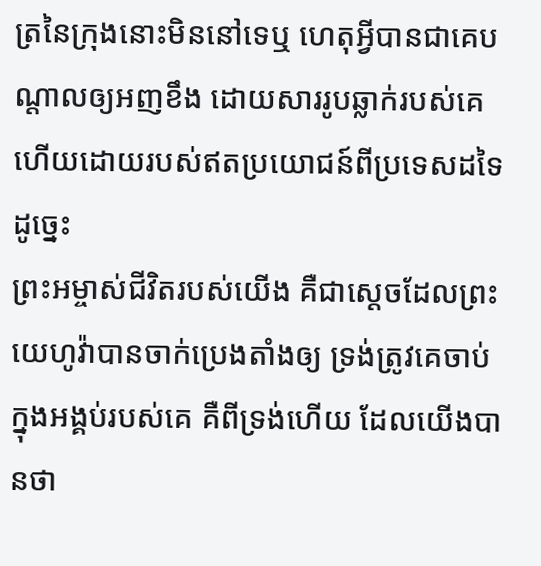ត្រនៃក្រុងនោះមិននៅទេឬ ហេតុអ្វីបានជាគេបណ្តាលឲ្យអញខឹង ដោយសាររូបឆ្លាក់របស់គេ ហើយដោយរបស់ឥតប្រយោជន៍ពីប្រទេសដទៃដូច្នេះ
ព្រះអម្ចាស់ជីវិតរបស់យើង គឺជាស្តេចដែលព្រះយេហូវ៉ាបានចាក់ប្រេងតាំងឲ្យ ទ្រង់ត្រូវគេចាប់ក្នុងអង្គប់របស់គេ គឺពីទ្រង់ហើយ ដែលយើងបានថា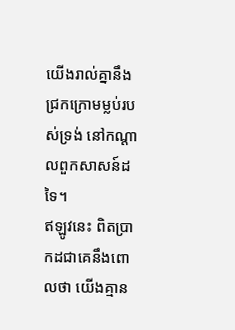យើងរាល់គ្នានឹងជ្រកក្រោមម្លប់របស់ទ្រង់ នៅកណ្តាលពួកសាសន៍ដទៃ។
ឥឡូវនេះ ពិតប្រាកដជាគេនឹងពោលថា យើងគ្មាន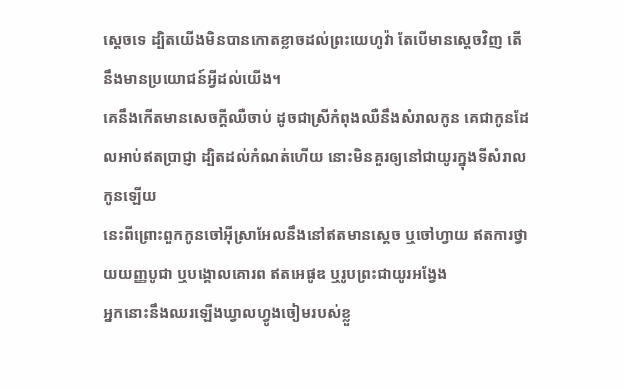ស្តេចទេ ដ្បិតយើងមិនបានកោតខ្លាចដល់ព្រះយេហូវ៉ា តែបើមានស្តេចវិញ តើនឹងមានប្រយោជន៍អ្វីដល់យើង។
គេនឹងកើតមានសេចក្ដីឈឺចាប់ ដូចជាស្រីកំពុងឈឺនឹងសំរាលកូន គេជាកូនដែលអាប់ឥតប្រាជ្ញា ដ្បិតដល់កំណត់ហើយ នោះមិនគួរឲ្យនៅជាយូរក្នុងទីសំរាលកូនឡើយ
នេះពីព្រោះពួកកូនចៅអ៊ីស្រាអែលនឹងនៅឥតមានស្តេច ឬចៅហ្វាយ ឥតការថ្វាយយញ្ញបូជា ឬបង្គោលគោរព ឥតអេផូឌ ឬរូបព្រះជាយូរអង្វែង
អ្នកនោះនឹងឈរឡើងឃ្វាលហ្វូងចៀមរបស់ខ្លួ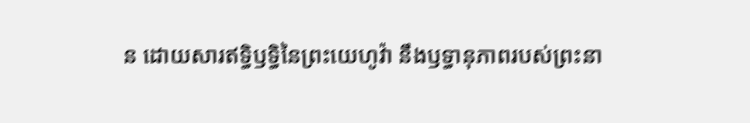ន ដោយសារឥទ្ធិឫទ្ធិនៃព្រះយេហូវ៉ា នឹងឫទ្ធានុភាពរបស់ព្រះនា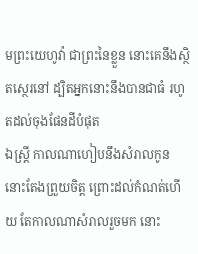មព្រះយេហូវ៉ា ជាព្រះនៃខ្លួន នោះគេនឹងស្ថិតស្ថេរនៅ ដ្បិតអ្នកនោះនឹងបានជាធំ រហូតដល់ចុងផែនដីបំផុត
ឯស្ត្រី កាលណាហៀបនឹងសំរាលកូន នោះតែងព្រួយចិត្ត ព្រោះដល់កំណត់ហើយ តែកាលណាសំរាលរួចមក នោះ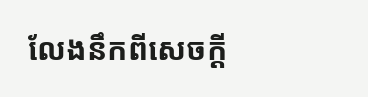លែងនឹកពីសេចក្ដី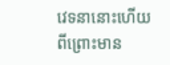វេទនានោះហើយ ពីព្រោះមាន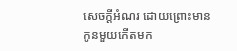សេចក្ដីអំណរ ដោយព្រោះមានកូនមួយកើតមក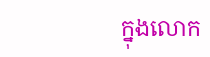ក្នុងលោក